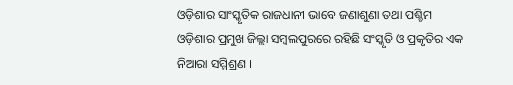ଓଡ଼ିଶାର ସାଂସ୍କୃତିକ ରାଜଧାନୀ ଭାବେ ଜଣାଶୁଣା ତଥା ପଶ୍ଚିମ ଓଡ଼ିଶାର ପ୍ରମୁଖ ଜିଲ୍ଲା ସମ୍ବଲପୁରରେ ରହିଛି ସଂସ୍କୃତି ଓ ପ୍ରକୃତିର ଏକ ନିଆରା ସମ୍ମିଶ୍ରଣ ।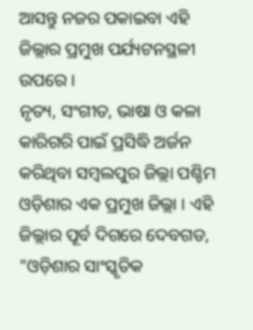ଆସନ୍ତୁ ନଜର ପକାଇବା ଏହି ଜିଲ୍ଲାର ପ୍ରମୁଖ ପର୍ଯ୍ୟଟନସ୍ଥଳୀ ଉପରେ ।
ନୃତ୍ୟ, ସଂଗୀତ, ଭାଷା ଓ କଳା କାରିଗରି ପାଇଁ ପ୍ରସିଦ୍ଧି ଅର୍ଜନ କରିଥିବା ସମ୍ବଲପୁର ଜିଲ୍ଲା ପଶ୍ଚିମ ଓଡ଼ିଶାର ଏକ ପ୍ରମୁଖ ଜିଲ୍ଲା । ଏହି ଜିଲ୍ଲାର ପୂର୍ବ ଦିଗରେ ଦେବଗଡ,
"ଓଡ଼ିଶାର ସାଂସ୍କୃତିକ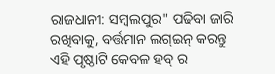ରାଜଧାନୀ: ସମ୍ବଲପୁର" ପଢିବା ଜାରି ରଖିବାକୁ, ବର୍ତ୍ତମାନ ଲଗ୍ଇନ୍ କରନ୍ତୁ
ଏହି ପୃଷ୍ଠାଟି କେବଳ ହବ୍ ର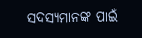ସଦସ୍ୟମାନଙ୍କ ପାଇଁ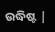ଉଦ୍ଧିଷ୍ଟ |